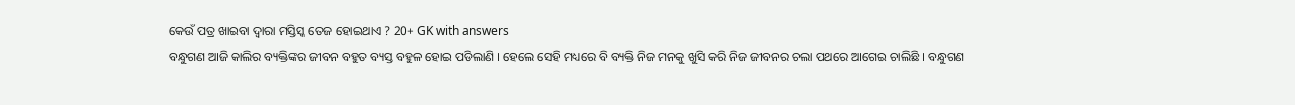କେଉଁ ପତ୍ର ଖାଇବା ଦ୍ଵାରା ମସ୍ତିସ୍କ ତେଜ ହୋଇଥାଏ ? 20+ GK with answers
ବନ୍ଧୁଗଣ ଆଜି କାଲିର ବ୍ୟକ୍ତିଙ୍କର ଜୀବନ ବହୁତ ବ୍ୟସ୍ତ ବହୁଳ ହୋଇ ପଡିଲାଣି । ହେଲେ ସେହି ମଧ୍ୟରେ ବି ବ୍ୟକ୍ତି ନିଜ ମନକୁ ଖୁସି କରି ନିଜ ଜୀବନର ଚଲା ପଥରେ ଆଗେଇ ଚାଲିଛି । ବନ୍ଧୁଗଣ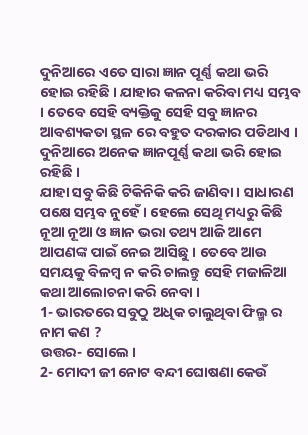ଦୁନିଆରେ ଏତେ ସାରା ଜ୍ଞାନ ପୂର୍ଣ୍ଣ କଥା ଭରି ହୋଇ ରହିଛି । ଯାହାର କଳନା କରିବା ମଧ୍ୟ ସମ୍ଭବ । ତେବେ ସେହି ବ୍ୟକ୍ତିକୁ ସେହି ସବୁ ଜ୍ଞାନର ଆବଶ୍ୟକତା ସ୍ଥଳ ରେ ବହୁତ ଦରକାର ପଡିଥାଏ । ଦୁନିଆରେ ଅନେକ ଜ୍ଞାନପୂର୍ଣ୍ଣ କଥା ଭରି ହୋଇ ରହିଛି ।
ଯାହା ସବୁ କିଛି ଟିକିନିକି କରି ଜାଣିବା । ସାଧାରଣ ପକ୍ଷେ ସମ୍ଭବ ନୁହେଁ । ହେଲେ ସେଥି ମଧ୍ୟରୁ କିଛି ନୂଆ ନୂଆ ଓ ଜ୍ଞାନ ଭରା ତଥ୍ୟ ଆଜି ଆମେ ଆପଣଙ୍କ ପାଇଁ ନେଇ ଆସିଛୁ । ତେବେ ଆଉ ସମୟକୁ ବିଳମ୍ବ ନ କରି ଚାଲନ୍ତୁ ସେହି ମଜାଳିଆ କଥା ଆଲୋଚନା କରି ନେବା ।
1- ଭାରତରେ ସବୁଠୁ ଅଧିକ ଚାଲୁଥିବା ଫିଲ୍ମ ର ନାମ କଣ ?
ଉତ୍ତର- ସୋଲେ ।
2- ମୋଦୀ ଜୀ ନୋଟ ବନ୍ଦୀ ଘୋଷଣା କେଉଁ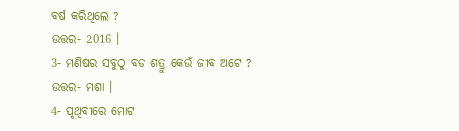ବର୍ଷ କରିଥିଲେ ?
ଉତ୍ତର- 2016 ।
3- ମଣିଷର ସବୁଠୁ ବଡ ଶତ୍ରୁ କେଉଁ ଜୀବ ଅଟେ ?
ଉତ୍ତର- ମଶା ।
4- ପୃଥିବୀରେ ମୋଟ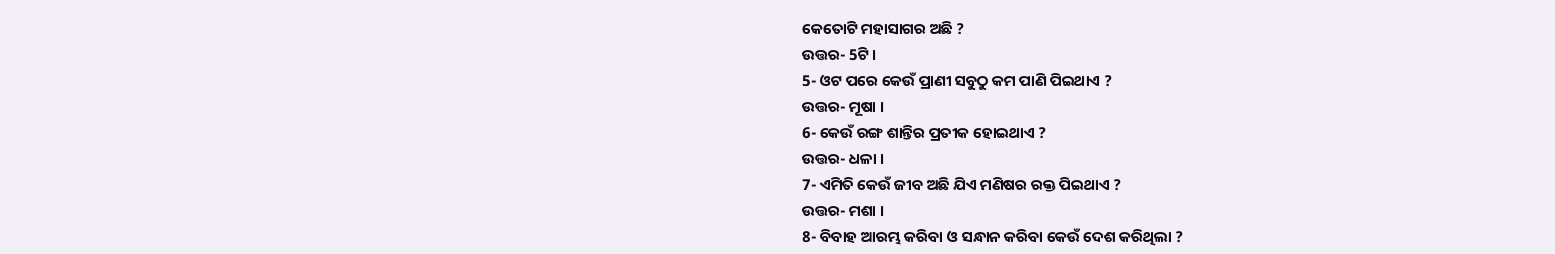କେତୋଟି ମହାସାଗର ଅଛି ?
ଉତ୍ତର- 5ଟି ।
5- ଓଟ ପରେ କେଉଁ ପ୍ରାଣୀ ସବୁଠୁ କମ ପାଣି ପିଇଥାଏ ?
ଉତ୍ତର- ମୂଷା ।
6- କେଉଁ ରଙ୍ଗ ଶାନ୍ତିର ପ୍ରତୀକ ହୋଇଥାଏ ?
ଉତ୍ତର- ଧଳା ।
7- ଏମିତି କେଉଁ ଜୀବ ଅଛି ଯିଏ ମଣିଷର ରକ୍ତ ପିଇଥାଏ ?
ଉତ୍ତର- ମଶା ।
8- ବିବାହ ଆରମ୍ଭ କରିବା ଓ ସନ୍ଧାନ କରିବା କେଉଁ ଦେଶ କରିଥିଲା ?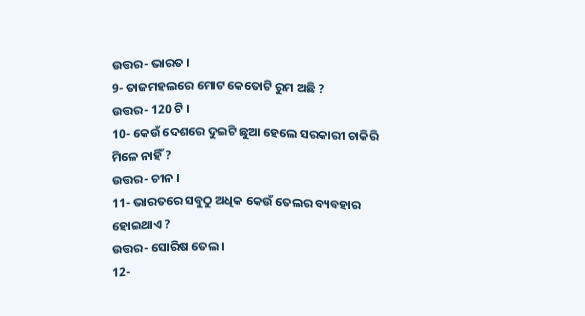ଉତ୍ତର- ଭାରତ ।
9- ତାଜମହଲରେ ମୋଟ କେତୋଟି ରୁମ ଅଛି ?
ଉତ୍ତର- 120 ଟି ।
10- କେଉଁ ଦେଶରେ ଦୁଇଟି ଛୁଆ ହେଲେ ସରକାରୀ ଚାକିରି ମିଳେ ନାହିଁ ?
ଉତ୍ତର- ଚୀନ ।
11- ଭାରତରେ ସବୁଠୁ ଅଧିକ କେଉଁ ତେଲର ବ୍ୟବହାର ହୋଇଥାଏ ?
ଉତ୍ତର- ସୋରିଷ ତେଲ ।
12-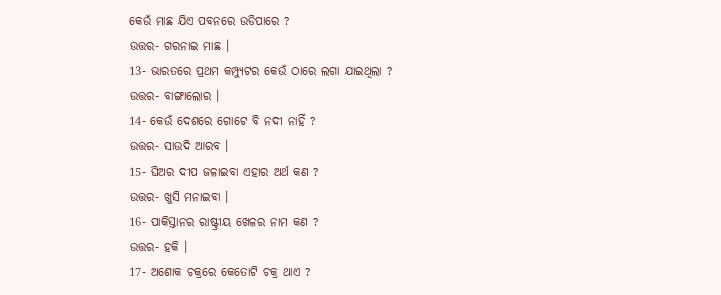କେଉଁ ମାଛ ଯିଏ ପବନରେ ଉଡିପାରେ ?
ଉତ୍ତର- ଗରନାଇ ମାଛ ।
13- ଭାରତରେ ପ୍ରଥମ କମ୍ପ୍ୟୁଟର କେଉଁ ଠାରେ ଲଗା ଯାଇଥିଲା ?
ଉତ୍ତର- ବାଙ୍ଗାଲୋର ।
14- କେଉଁ ଦେଶରେ ଗୋଟେ ବି ନଦୀ ନାହିଁ ?
ଉତ୍ତର- ସାଉଦି ଆରବ ।
15- ଘିଅର ଦୀପ ଜଳାଇବା ଏହାର ଅର୍ଥ କଣ ?
ଉତ୍ତର- ଖୁସି ମନାଇବା ।
16- ପାକିସ୍ତାନର ରାଷ୍ଟ୍ରୀୟ ଖେଳର ନାମ କଣ ?
ଉତ୍ତର- ହକି ।
17- ଅଶୋକ ଚକ୍ରରେ କେତୋଟି ଚକ୍ର ଥାଏ ?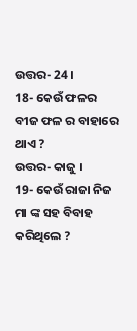ଉତ୍ତର- 24 ।
18- କେଉଁ ଫଳର ବୀଜ ଫଳ ର ବାହାରେ ଥାଏ ?
ଉତ୍ତର- କାଜୁ ।
19- କେଉଁ ରାଜା ନିଜ ମା ଙ୍କ ସହ ବିବାହ କରିଥିଲେ ?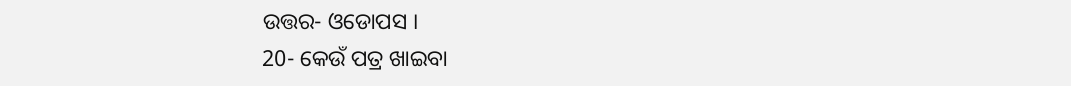ଉତ୍ତର- ଓଡୋପସ ।
20- କେଉଁ ପତ୍ର ଖାଇବା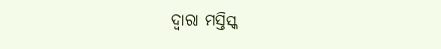ଦ୍ଵାରା ମସ୍ତିସ୍କ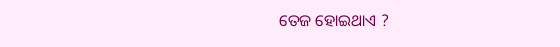ତେଜ ହୋଇଥାଏ ?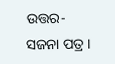ଉତ୍ତର- ସଜନା ପତ୍ର ।